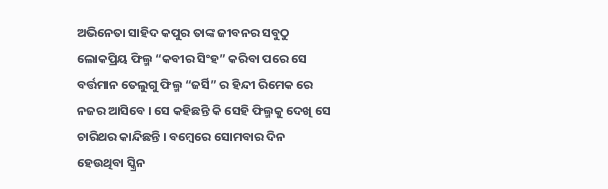ଅଭିନେତା ସାହିଦ କପୁର ତାଙ୍କ ଜୀବନର ସବୁଠୁ ଲୋକପ୍ରିୟ ଫିଲ୍ମ “କବୀର ସିଂହ” କରିବା ପରେ ସେ ବର୍ତ୍ତମାନ ତେଲୁଗୁ ଫିଲ୍ମ “ଜର୍ସି” ର ହିନ୍ଦୀ ରିମେକ ରେ ନଜର ଆସିବେ । ସେ କହିଛନ୍ତି କି ସେହି ଫିଲ୍ମକୁ ଦେଖି ସେ ଚାରିଥର କାନ୍ଦିଛନ୍ତି । ବମ୍ବେରେ ସୋମବାର ଦିନ ହେଉଥିବା ସ୍କ୍ରିନ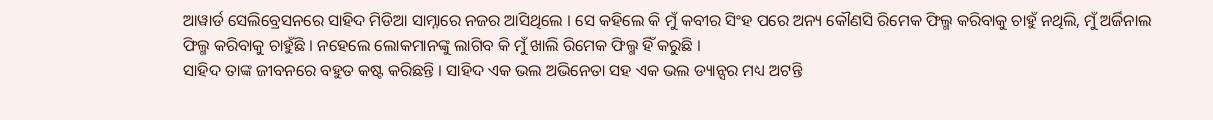ଆୱାର୍ଡ ସେଲିବ୍ରେସନରେ ସାହିଦ ମିଡିଆ ସାମ୍ନାରେ ନଜର ଆସିଥିଲେ । ସେ କହିଲେ କି ମୁଁ କବୀର ସିଂହ ପରେ ଅନ୍ୟ କୌଣସି ରିମେକ ଫିଲ୍ମ କରିବାକୁ ଚାହୁଁ ନଥିଲି, ମୁଁ ଅର୍ଜିନାଲ ଫିଲ୍ମ କରିବାକୁ ଚାହୁଁଛି । ନହେଲେ ଲୋକମାନଙ୍କୁ ଲାଗିବ କି ମୁଁ ଖାଲି ରିମେକ ଫିଲ୍ମ ହିଁ କରୁଛି ।
ସାହିଦ ତାଙ୍କ ଜୀବନରେ ବହୁତ କଷ୍ଟ କରିଛନ୍ତି । ସାହିଦ ଏକ ଭଲ ଅଭିନେତା ସହ ଏକ ଭଲ ଡ୍ୟାନ୍ସର ମଧ୍ୟ ଅଟନ୍ତି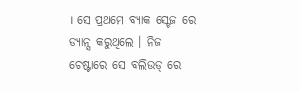। ସେ ପ୍ରଥମେ ବ୍ୟାକ ସ୍ଟେଜ ରେ ଡ୍ୟାନ୍ସ କରୁଥିଲେ । ନିଜ ଚେଷ୍ଟାରେ ସେ ବଲିଉଡ୍ ରେ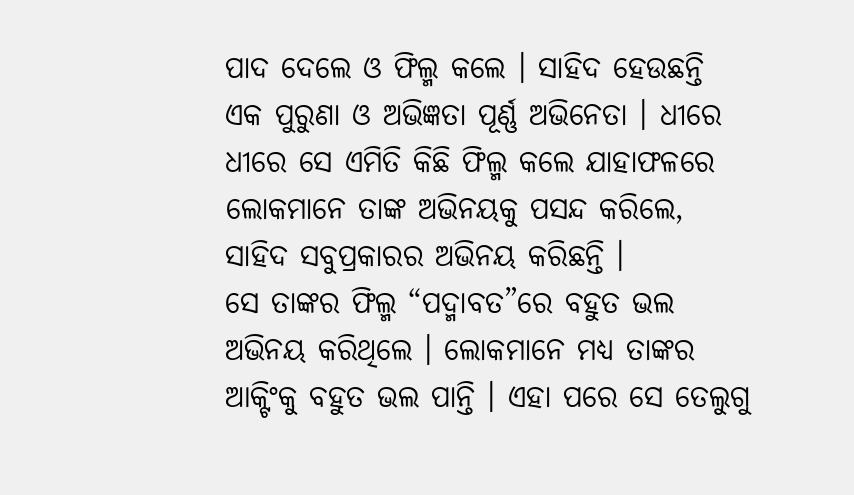ପାଦ ଦେଲେ ଓ ଫିଲ୍ମ କଲେ । ସାହିଦ ହେଉଛନ୍ତି ଏକ ପୁରୁଣା ଓ ଅଭିଜ୍ଞତା ପୂର୍ଣ୍ଣ ଅଭିନେତା । ଧୀରେ ଧୀରେ ସେ ଏମିତି କିଛି ଫିଲ୍ମ କଲେ ଯାହାଫଳରେ ଲୋକମାନେ ତାଙ୍କ ଅଭିନୟକୁ ପସନ୍ଦ କରିଲେ, ସାହିଦ ସବୁପ୍ରକାରର ଅଭିନୟ କରିଛନ୍ତି ।
ସେ ତାଙ୍କର ଫିଲ୍ମ “ପଦ୍ମାବତ”ରେ ବହୁତ ଭଲ ଅଭିନୟ କରିଥିଲେ । ଲୋକମାନେ ମଧ୍ୟ ତାଙ୍କର ଆକ୍ଟିଂକୁ ବହୁତ ଭଲ ପାନ୍ତି । ଏହା ପରେ ସେ ତେଲୁଗୁ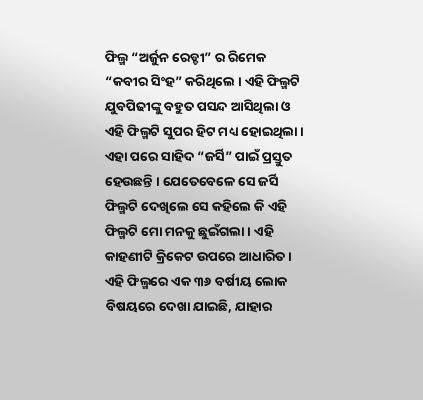ଫିଲ୍ମ “ଅର୍ଜୁନ ରେଡ୍ଡୀ” ର ରିମେକ “କବୀର ସିଂହ” କରିଥିଲେ । ଏହି ଫିଲ୍ମଟି ଯୁବପିଢୀଙ୍କୁ ବହୁତ ପସନ୍ଦ ଆସିଥିଲା ଓ ଏହି ଫିଲ୍ମଟି ସୁପର ହିଟ ମଧ୍ୟ ହୋଇଥିଲା । ଏହା ପରେ ସାହିଦ “ଜର୍ସି” ପାଇଁ ପ୍ରସ୍ତୁତ ହେଉଛନ୍ତି । ଯେତେବେଳେ ସେ ଜର୍ସି ଫିଲ୍ମଟି ଦେଖିଲେ ସେ କହିଲେ କି ଏହି ଫିଲ୍ମଟି ମୋ ମନକୁ ଛୁଇଁଗଲା । ଏହି କାହଣୀଟି କ୍ରିକେଟ ଉପରେ ଆଧାରିତ ।
ଏହି ଫିଲ୍ମରେ ଏକ ୩୬ ବର୍ଷୀୟ ଲୋକ ବିଷୟରେ ଦେଖା ଯାଇଛି, ଯାହାର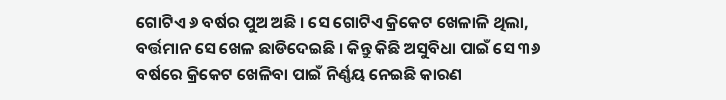ଗୋଟିଏ ୬ ବର୍ଷର ପୁଅ ଅଛି । ସେ ଗୋଟିଏ କ୍ରିକେଟ ଖେଳାଳି ଥିଲା, ବର୍ତ୍ତମାନ ସେ ଖେଳ ଛାଡିଦେଇଛି । କିନ୍ତୁ କିଛି ଅସୁବିଧା ପାଇଁ ସେ ୩୬ ବର୍ଷରେ କ୍ରିକେଟ ଖେଳିବା ପାଇଁ ନିର୍ଣ୍ଣୟ ନେଇଛି କାରଣ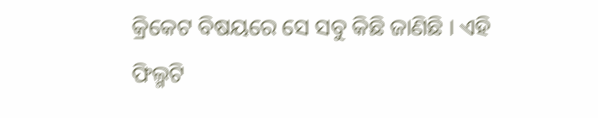କ୍ରିକେଟ ବିଷୟରେ ସେ ସବୁ କିଛି ଜାଣିଛି । ଏହି ଫିଲ୍ମଟି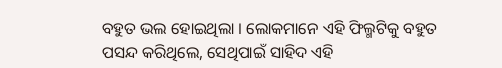ବହୁତ ଭଲ ହୋଇଥିଲା । ଲୋକମାନେ ଏହି ଫିଲ୍ମଟିକୁ ବହୁତ ପସନ୍ଦ କରିଥିଲେ, ସେଥିପାଇଁ ସାହିଦ ଏହି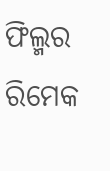ଫିଲ୍ମର ରିମେକ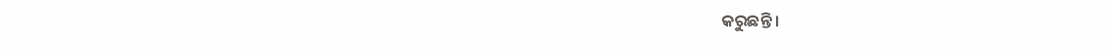କରୁଛନ୍ତି ।